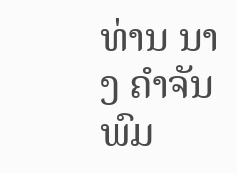ທ່ານ ນາງ ຄຳຈັນ ພົມ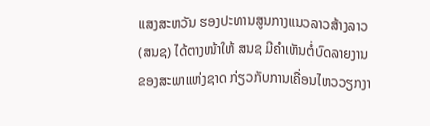ແສງສະຫວັນ ຮອງປະທານສູນກາງແນວລາວສ້າງລາວ (ສນຊ) ໄດ້ຕາງໜ້າໃຫ້ ສນຊ ມີຄໍາເຫັນຕໍ່ບົດລາຍງານຂອງສະພາແຫ່ງຊາດ ກ່ຽວກັບການເຄື່ອນໄຫວວຽກງາ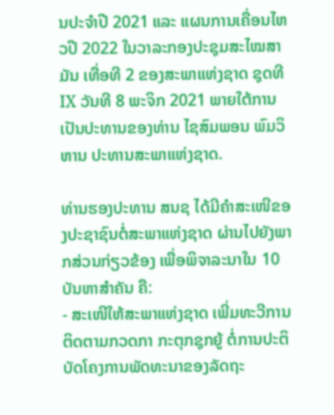ນປະຈຳປີ 2021 ແລະ ແຜນການເຄື່ອນໄຫວປີ 2022 ໃນວາລະກອງປະຊຸມສະໄໝສາມັນ ເທື່ອທີ 2 ຂອງສະພາແຫ່ງຊາດ ຊຸດທີ IX ວັນທີ 8 ພະຈິກ 2021 ພາຍໃຕ້ການເປັນປະທານຂອງທ່ານ ໄຊສົມພອນ ພົມວິຫານ ປະທານສະພາແຫ່ງຊາດ.

ທ່ານຮອງປະທານ ສນຊ ໄດ້ມີຄໍາສະເໜີຂອງປະຊາຊົນຕໍ່ສະພາແຫ່ງຊາດ ຜ່ານໄປຍັງພາກສ່ວນກ່ຽວຂ້ອງ ເພື່ອພິຈາລະນາໃນ 10 ບັນຫາສຳຄັນ ຄື:
- ສະເໜີໃຫ້ສະພາແຫ່ງຊາດ ເພີ່ມທະວີການຕິດຕາມກວດກາ ກະຕຸກຊຸກຍູ້ ຕໍ່ການປະຕິບັດໂຄງການພັດທະນາຂອງລັດຖະ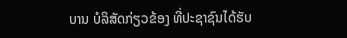ບານ ບໍລິສັດກ່ຽວຂ້ອງ ທີ່ປະຊາຊົນໄດ້ຮັບ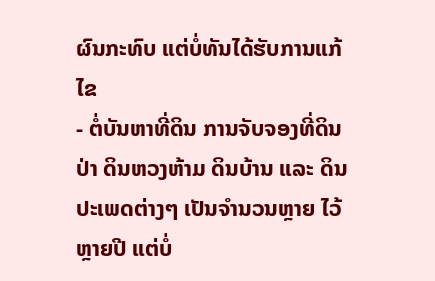ຜົນກະທົບ ແຕ່ບໍ່ທັນໄດ້ຮັບການແກ້ໄຂ
- ຕໍ່ບັນຫາທີ່ດິນ ການຈັບຈອງທີ່ດິນ ປ່າ ດິນຫວງຫ້າມ ດິນບ້ານ ແລະ ດິນປະເພດຕ່າງໆ ເປັນຈໍານວນຫຼາຍ ໄວ້ຫຼາຍປີ ແຕ່ບໍ່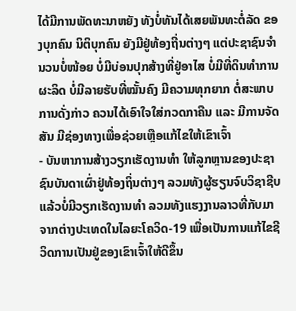ໄດ້ມີການພັດທະນາຫຍັງ ທັງບໍ່ທັນໄດ້ເສຍພັນທະຕໍ່ລັດ ຂອງບຸກຄົນ ນິຕິບຸກຄົນ ຍັງມີຢູ່ທ້ອງຖີ່ນຕ່າງໆ ແຕ່ປະຊາຊົນຈໍານວນບໍ່ໜ້ອຍ ບໍ່ມີບ່ອນປຸກສ້າງທີ່ຢູ່ອາໄສ ບໍ່ມີທີ່ດິນທໍາການຜະລິດ ບໍ່ມີລາຍຮັບທີ່ໝັ້ນຄົງ ມີຄວາມທຸກຍາກ ຕໍ່ສະພາບການດັ່ງກ່າວ ຄວນໄດ້ເອົາໃຈໃສ່ກວດກາຄືນ ແລະ ມີການຈັດສັນ ມີຊ່ອງທາງເພື່ອຊ່ວຍເຫຼືອແກ້ໄຂໃຫ້ເຂົາເຈົ້າ
- ບັນຫາການສ້າງວຽກເຮັດງານທໍາ ໃຫ້ລູກຫຼານຂອງປະຊາຊົນບັນດາເຜົ່າຢູ່ທ້ອງຖິ່ນຕ່າງໆ ລວມທັງຜູ້ຮຽນຈົບວິຊາຊີບແລ້ວບໍ່ມີວຽກເຮັດງານທໍາ ລວມທັງແຮງງານລາວທີ່ກັບມາຈາກຕ່າງປະເທດໃນໄລຍະໂຄວິດ-19 ເພື່ອເປັນການແກ້ໄຂຊີວິດການເປັນຢູ່ຂອງເຂົາເຈົ້າໃຫ້ດີຂຶ້ນ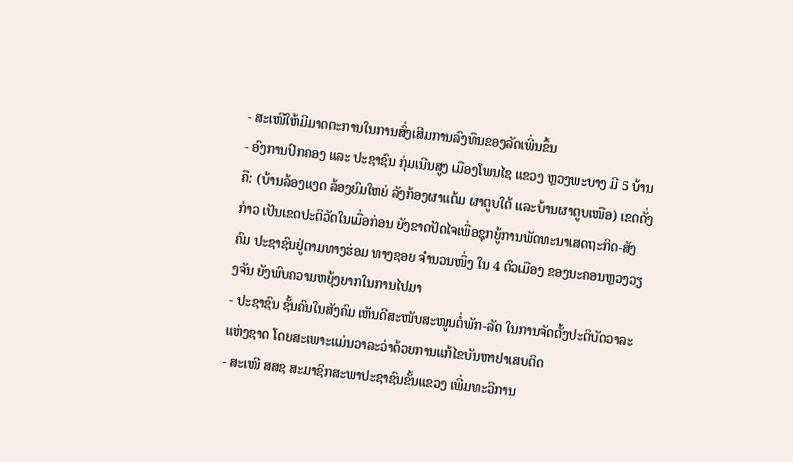- ສະເໜີໃຫ້ມີມາດຕະການໃນການສົ່ງເສີມການລົງທຶນຂອງລັດເພີ່ນຂຶ້ນ
- ອົງການປົກຄອງ ແລະ ປະຊາຊົນ ກຸ່ມເນີນສູງ ເມືອງໂພນໄຊ ແຂວງ ຫຼວງພະບາງ ມີ 5 ບ້ານຄື: (ບ້ານລ້ອງແງດ ລ້ອງຍົມໃຫຍ່ ລັງກ້ອງຜາແຕ້ມ ຜາຕູບໃຕ້ ແລະບ້ານຜາຕູບເໜືອ) ເຂດດັ່ງກ່າວ ເປັນເຂດປະຕິວັດໃນເມື່ອກ່ອນ ຍັງຂາດປັດໄຈເພື່ອຊຸກຍູ້ການພັດທະນາເສດຖະກິດ-ສັງຄົມ ປະຊາຊົນຢູ່ຕາມທາງຮ່ອມ ທາງຊອຍ ຈໍານວນໜຶ່ງ ໃນ 4 ຕົວເມືອງ ຂອງນະຄອນຫຼວງວຽງຈັນ ຍັງພົບຄວາມຫຍຸ້ງຍາກໃນການໄປມາ
- ປະຊາຊົນ ຊັ້ນຄົນໃນສັງຄົມ ເຫັນດີສະໜັບສະໜູນຕໍ່ພັກ-ລັດ ໃນການຈັດຕັ້ງປະຕິບັດວາລະແຫ່ງຊາດ ໂດຍສະເພາະແມ່ນວາລະວ່າດ້ວຍການແກ້ໄຂບັນຫາຢາເສບຕິດ
- ສະເໜີ ສສຊ ສະມາຊິກສະພາປະຊາຊົນຂັ້ນແຂວງ ເພີ່ມທະວີການ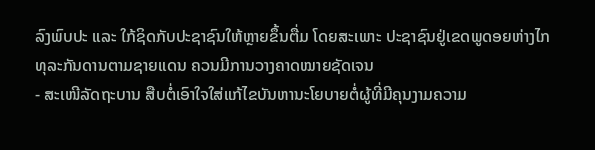ລົງພົບປະ ແລະ ໃກ້ຊິດກັບປະຊາຊົນໃຫ້ຫຼາຍຂຶ້ນຕື່ມ ໂດຍສະເພາະ ປະຊາຊົນຢູ່ເຂດພູດອຍຫ່າງໄກ ທຸລະກັນດານຕາມຊາຍແດນ ຄວນມີການວາງຄາດໝາຍຊັດເຈນ
- ສະເໜີລັດຖະບານ ສືບຕໍ່ເອົາໃຈໃສ່ແກ້ໄຂບັນຫານະໂຍບາຍຕໍ່ຜູ້ທີ່ມີຄຸນງາມຄວາມ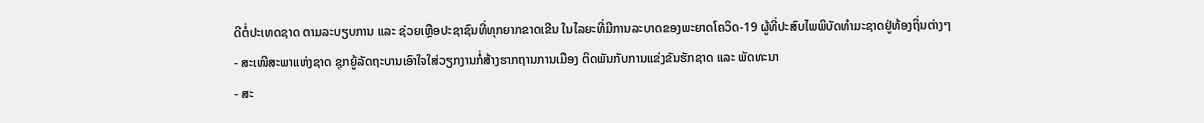ດີຕໍ່ປະເທດຊາດ ຕາມລະບຽບການ ແລະ ຊ່ວຍເຫຼືອປະຊາຊົນທີ່ທຸກຍາກຂາດເຂີນ ໃນໄລຍະທີ່ມີການລະບາດຂອງພະຍາດໂຄວິດ-19 ຜູ້ທີ່ປະສົບໄພພິບັດທໍາມະຊາດຢູ່ທ້ອງຖິ່ນຕ່າງໆ
- ສະເໜີສະພາແຫ່ງຊາດ ຊຸກຍູ້ລັດຖະບານເອົາໃຈໃສ່ວຽກງານກໍ່ສ້າງຮາກຖານການເມືອງ ຕິດພັນກັບການແຂ່ງຂັນຮັກຊາດ ແລະ ພັດທະນາ
- ສະ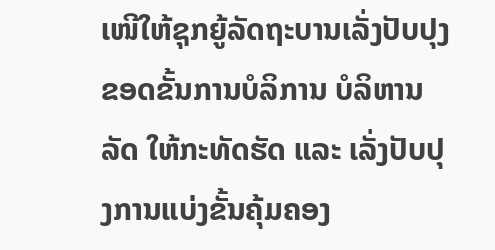ເໜີໃຫ້ຊຸກຍູ້ລັດຖະບານເລັ່ງປັບປຸງຂອດຂັ້ນການບໍລິການ ບໍລິຫານລັດ ໃຫ້ກະທັດຮັດ ແລະ ເລັ່ງປັບປຸງການແບ່ງຂັ້ນຄຸ້ມຄອງ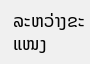ລະຫວ່າງຂະແໜງ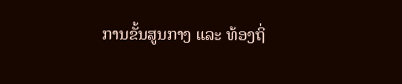ການຂັ້ນສູນກາງ ແລະ ທ້ອງຖິ່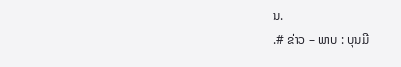ນ.
.# ຂ່າວ – ພາບ : ບຸນມີ